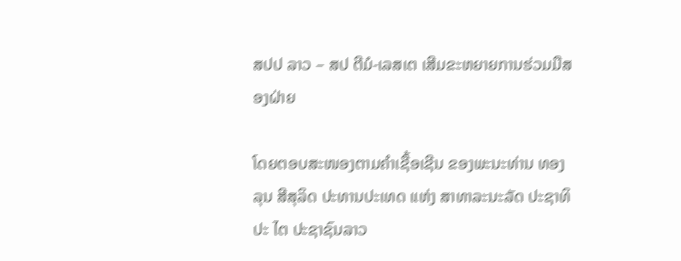ສປປ ລາວ – ສປ ຕີມໍ-ເລສເຕ ເສີມຂະຫຍາຍການຮ່ວມມືສອງຝ່າຍ

ໂດຍຕອບສະໜອງຕາມຄຳເຊື້ອເຊີນ ຂອງພະນະທ່ານ ທອງລຸນ ສີສຸລິດ ປະທານປະເທດ ແຫ່ງ ສາທາລະນະລັດ ປະຊາທິປະ ໄຕ ປະຊາຊົນລາວ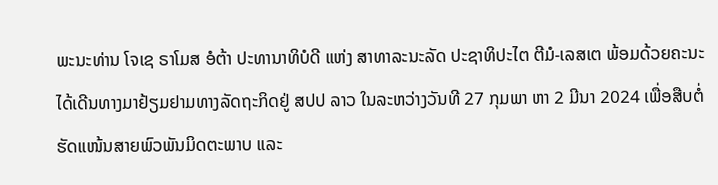ພະນະທ່ານ ໂຈເຊ ຣາໂມສ ອໍຕ້າ ປະທານາທິບໍດີ ແຫ່ງ ສາທາລະນະລັດ ປະຊາທິປະໄຕ ຕີມໍ-ເລສເຕ ພ້ອມດ້ວຍຄະນະ ໄດ້ເດີນທາງມາຢ້ຽມຢາມທາງລັດຖະກິດຢູ່ ສປປ ລາວ ໃນລະຫວ່າງວັນທີ 27 ກຸມພາ ຫາ 2 ມີນາ 2024 ເພື່ອສືບຕໍ່ຮັດແໜ້ນສາຍພົວພັນມິດຕະພາບ ແລະ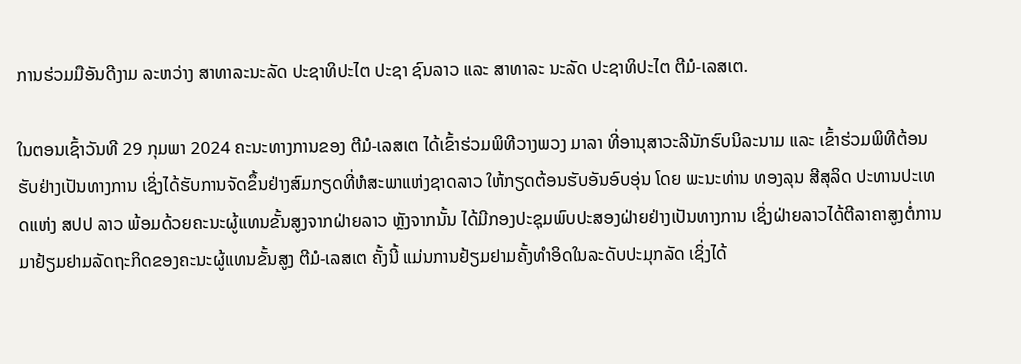ການຮ່ວມມືອັນດີງາມ ລະຫວ່າງ ສາທາລະນະລັດ ປະຊາທິປະໄຕ ປະຊາ ຊົນລາວ ແລະ ສາທາລະ ນະລັດ ປະຊາທິປະໄຕ ຕີມໍ-ເລສເຕ.

ໃນຕອນເຊົ້າວັນທີ 29 ກຸມພາ 2024 ຄະນະທາງການຂອງ ຕີມໍ-ເລສເຕ ໄດ້ເຂົ້າຮ່ວມພິທີວາງພວງ ມາລາ ທີ່ອານຸສາວະລີນັກຮົບນິລະນາມ ແລະ ເຂົ້າຮ່ວມພິທີຕ້ອນຮັບຢ່າງເປັນທາງການ ເຊິ່ງໄດ້ຮັບການຈັດຂຶ້ນຢ່າງສົມກຽດທີ່ຫໍສະພາແຫ່ງຊາດລາວ ໃຫ້ກຽດຕ້ອນຮັບອັນອົບອຸ່ນ ໂດຍ ພະນະທ່ານ ທອງລຸນ ສີສຸລິດ ປະທານປະເທດແຫ່ງ ສປປ ລາວ ພ້ອມດ້ວຍຄະນະຜູ້ແທນຂັ້ນສູງຈາກຝ່າຍລາວ ຫຼັງຈາກນັ້ນ ໄດ້ມີກອງປະຊຸມພົບປະສອງຝ່າຍຢ່າງເປັນທາງການ ເຊິ່ງຝ່າຍລາວໄດ້ຕີລາຄາສູງຕໍ່ການມາຢ້ຽມຢາມລັດຖະກິດຂອງຄະນະຜູ້ແທນຂັ້ນສູງ ຕີມໍ-ເລສເຕ ຄັ້ງນີ້ ແມ່ນການຢ້ຽມຢາມຄັ້ງທຳອິດໃນລະດັບປະມຸກລັດ ເຊິ່ງໄດ້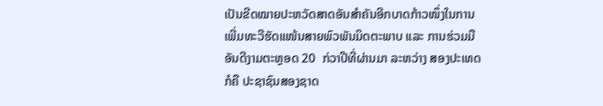ເປັນຂີດໝາຍປະຫວັດສາດອັນສຳຄັນອີກບາດກ້າວໜຶ່ງໃນການເພີ່ມທະວີຮັດແໜ້ນສາຍພົວພັນມິດຕະພາບ ແລະ ການຮ່ວມມືອັນດີງາມຕະຫຼອດ 20  ກ່ວາປີທີ່ຜ່ານມາ ລະຫວ່າງ ສອງປະເທດ ກໍຄື ປະຊາຊົນສອງຊາດ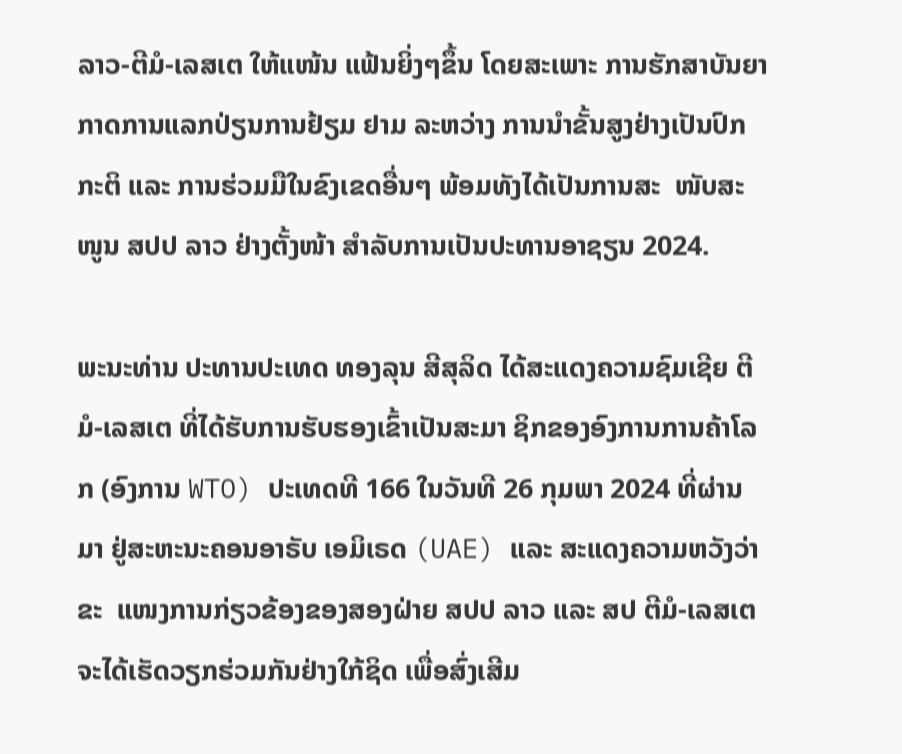ລາວ-ຕີມໍ-ເລສເຕ ໃຫ້ແໜ້ນ ແຟ້ນຍິ່ງໆຂຶ້ນ ໂດຍສະເພາະ ການຮັກສາບັນຍາກາດການແລກປ່ຽນການຢ້ຽມ ຢາມ ລະຫວ່າງ ການນໍາຂັ້ນສູງຢ່າງເປັນປົກກະຕິ ແລະ ການຮ່ວມມືໃນຂົງເຂດອື່ນໆ ພ້ອມທັງໄດ້ເປັນການສະ  ໜັບສະໜູນ ສປປ ລາວ ຢ່າງຕັ້ງໜ້າ ສໍາລັບການເປັນປະທານອາຊຽນ 2024.

ພະນະທ່ານ ປະທານປະເທດ ທອງລຸນ ສີສຸລິດ ໄດ້ສະແດງຄວາມຊົມເຊີຍ ຕີມໍ-ເລສເຕ ທີ່ໄດ້ຮັບການຮັບຮອງເຂົ້າເປັນສະມາ ຊິກຂອງອົງການການຄ້າໂລກ (ອົງການ WTO) ປະເທດທີ 166 ໃນວັນທີ 26 ກຸມພາ 2024 ທີ່ຜ່ານມາ ຢູ່ສະຫະນະຄອນອາຣັບ ເອມິເຣດ (UAE) ແລະ ສະແດງຄວາມຫວັງວ່າ ຂະ  ແໜງການກ່ຽວຂ້ອງຂອງສອງຝ່າຍ ສປປ ລາວ ແລະ ສປ ຕີມໍ-ເລສເຕ ຈະໄດ້ເຮັດວຽກຮ່ວມກັນຢ່າງໃກ້ຊິດ ເພື່ອສົ່ງເສີມ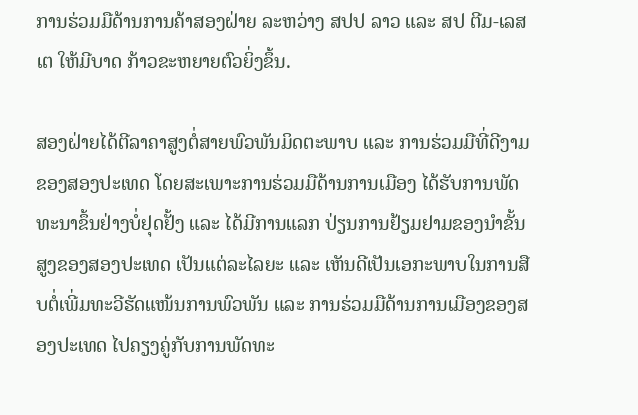ການຮ່ວມມືດ້ານການຄ້າສອງຝ່າຍ ລະຫວ່າງ ສປປ ລາວ ແລະ ສປ ຕີມ-ເລສເຕ ໃຫ້ມີບາດ ກ້າວຂະຫຍາຍຕົວຍິ່ງຂຶ້ນ.

ສອງຝ່າຍໄດ້ຕີລາຄາສູງຕໍ່ສາຍພົວພັນມິດຕະພາບ ແລະ ການຮ່ວມມືທີ່ດີງາມຂອງສອງປະເທດ ໂດຍສະເພາະການຮ່ວມມືດ້ານການເມືອງ ໄດ້ຮັບການພັດທະນາຂຶ້ນຢ່າງບໍ່ຢຸດຢັ້ງ ແລະ ໄດ້ມີການແລກ ປ່ຽນການຢ້ຽມຢາມຂອງນໍາຂັ້ນສູງຂອງສອງປະເທດ ເປັນແຕ່ລະໄລຍະ ແລະ ເຫັນດີເປັນເອກະພາບໃນການສືບຕໍ່ເພີ່ມທະວີຮັດແໜ້ນການພົວພັນ ແລະ ການຮ່ວມມືດ້ານການເມືອງຂອງສອງປະເທດ ໄປຄຽງຄູ່ກັບການພັດທະ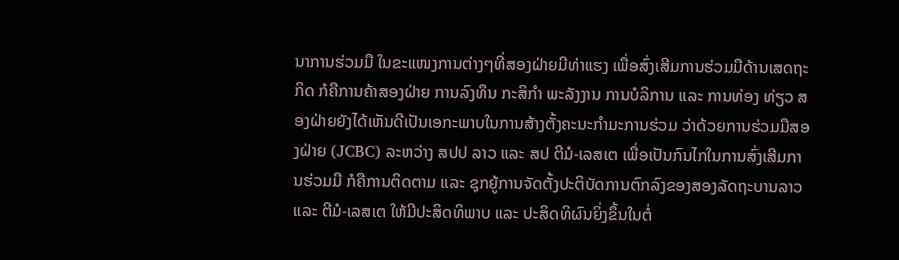ນາການຮ່ວມມື ໃນຂະແໜງການຕ່າງໆທີ່ສອງຝ່າຍມີທ່າແຮງ ເພື່ອສົ່ງເສີມການຮ່ວມມືດ້ານເສດຖະກິດ ກໍຄືການຄ້າສອງຝ່າຍ ການລົງທຶນ ກະສິກໍາ ພະລັງງານ ການບໍລິການ ແລະ ການທ່ອງ ທ່ຽວ ສອງຝ່າຍຍັງໄດ້ເຫັນດີເປັນເອກະພາບໃນການສ້າງຕັ້ງຄະນະກໍາມະການຮ່ວມ ວ່າດ້ວຍການຮ່ວມມືສອງຝ່າຍ (JCBC) ລະຫວ່າງ ສປປ ລາວ ແລະ ສປ ຕີມໍ-ເລສເຕ ເພື່ອເປັນກົນໄກໃນການສົ່ງເສີມການຮ່ວມມື ກໍຄືການຕິດຕາມ ແລະ ຊຸກຍູ້ການຈັດຕັ້ງປະຕິບັດການຕົກລົງຂອງສອງລັດຖະບານລາວ ແລະ ຕີມໍ-ເລສເຕ ໃຫ້ມີປະສິດທິພາບ ແລະ ປະສິດທິຜົນຍິ່ງຂຶ້ນໃນຕໍ່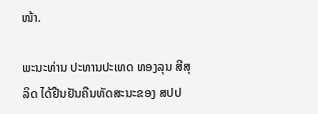ໜ້າ.

ພະນະທ່ານ ປະທານປະເທດ ທອງລຸນ ສີສຸລິດ ໄດ້ຢືນຢັນຄືນທັດສະນະຂອງ ສປປ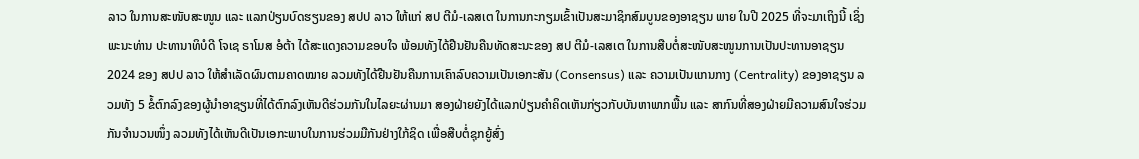ລາວ ໃນການສະໜັບສະໜູນ ແລະ ແລກປ່ຽນບົດຮຽນຂອງ ສປປ ລາວ ໃຫ້ແກ່ ສປ ຕີມໍ-ເລສເຕ ໃນການກະກຽມເຂົ້າເປັນສະມາຊິກສົມບູນຂອງອາຊຽນ ພາຍ ໃນປີ 2025 ທີ່ຈະມາເຖິງນີ້ ເຊິ່ງພະນະທ່ານ ປະທານາທິບໍດີ ໂຈເຊ ຣາໂມສ ອໍຕ້າ ໄດ້ສະແດງຄວາມຂອບໃຈ ພ້ອມທັງໄດ້ຢືນຢັນຄືນທັດສະນະຂອງ ສປ ຕີມໍ-ເລສເຕ ໃນການສືບຕໍ່ສະໜັບສະໜູນການເປັນປະທານອາຊຽນ 2024 ຂອງ ສປປ ລາວ ໃຫ້ສໍາເລັດຜົນຕາມຄາດໝາຍ ລວມທັງໄດ້ຢືນຢັນຄືນການເຄົາລົບຄວາມເປັນເອກະສັນ (Consensus) ແລະ ຄວາມເປັນແກນກາງ (Centrality) ຂອງອາຊຽນ ລວມທັງ 5 ຂໍ້ຕົກລົງຂອງຜູ້ນໍາອາຊຽນທີ່ໄດ້ຕົກລົງເຫັນດີຮ່ວມກັນໃນໄລຍະຜ່ານມາ ສອງຝ່າຍຍັງໄດ້ແລກປ່ຽນຄໍາຄິດເຫັນກ່ຽວກັບບັນຫາພາກພື້ນ ແລະ ສາກົນທີ່ສອງຝ່າຍມີຄວາມສົນໃຈຮ່ວມກັນຈໍານວນໜຶ່ງ ລວມທັງໄດ້ເຫັນດີເປັນເອກະພາບໃນການຮ່ວມມືກັນຢ່າງໃກ້ຊິດ ເພື່ອສືບຕໍ່ຊຸກຍູ້ສົ່ງ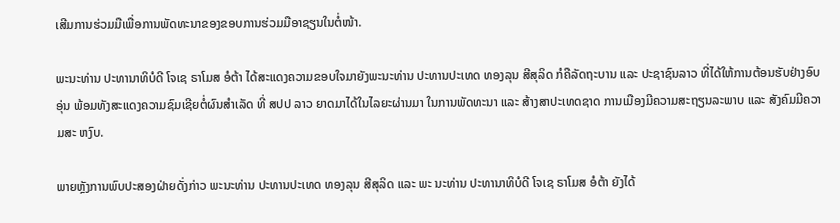ເສີມການຮ່ວມມືເພື່ອການພັດທະນາຂອງຂອບການຮ່ວມມືອາຊຽນໃນຕໍ່ໜ້າ.

ພະນະທ່ານ ປະທານາທິບໍດີ ໂຈເຊ ຣາໂມສ ອໍຕ້າ ໄດ້ສະແດງຄວາມຂອບໃຈມາຍັງພະນະທ່ານ ປະທານປະເທດ ທອງລຸນ ສີສຸລິດ ກໍຄືລັດຖະບານ ແລະ ປະຊາຊົນລາວ ທີ່ໄດ້ໃຫ້ການຕ້ອນຮັບຢ່າງອົບອຸ່ນ ພ້ອມທັງສະແດງຄວາມຊົມເຊີຍຕໍ່ຜົນສໍາເລັດ ທີ່ ສປປ ລາວ ຍາດມາໄດ້ໃນໄລຍະຜ່ານມາ ໃນການພັດທະນາ ແລະ ສ້າງສາປະເທດຊາດ ການເມືອງມີຄວາມສະຖຽນລະພາບ ແລະ ສັງຄົມມີຄວາມສະ ຫງົບ.

ພາຍຫຼັງການພົບປະສອງຝ່າຍດັ່ງກ່າວ ພະນະທ່ານ ປະທານປະເທດ ທອງລຸນ ສີສຸລິດ ແລະ ພະ ນະທ່ານ ປະທານາທິບໍດີ ໂຈເຊ ຣາໂມສ ອໍຕ້າ ຍັງໄດ້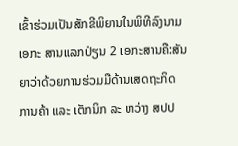ເຂົ້າຮ່ວມເປັນສັກຂີພິຍານໃນພິທີລົງນາມເອກະ ສານແລກປ່ຽນ 2 ເອກະສານຄື:ສັນຍາວ່າດ້ວຍການຮ່ວມມືດ້ານເສດຖະກິດ ການຄ້າ ແລະ ເຕັກນິກ ລະ ຫວ່າງ ສປປ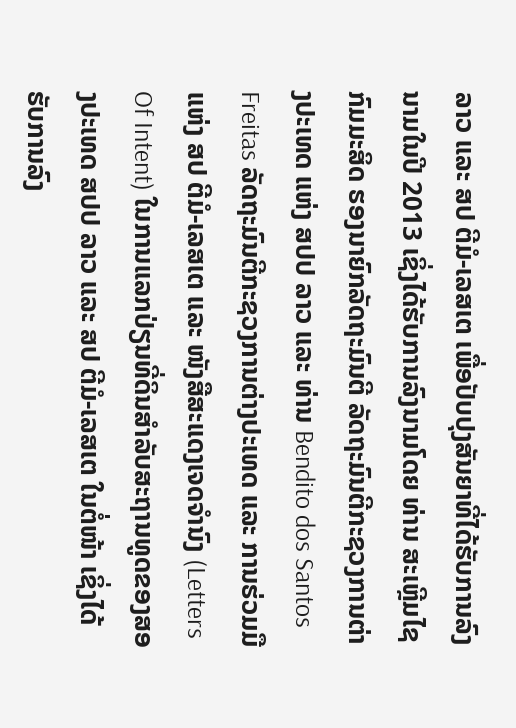ລາວ ແລະ ສປ ຕີມໍ-ເລສເຕ ເພື່ອປັບປຸງສັນຍາທີ່ໄດ້ຮັບການລົງນາມໃນປີ 2013 ເຊິ່ງໄດ້ຮັບການລົງນາມໂດຍ ທ່ານ ສະເຫຼີມໄຊ ກົມມະສິດ ຮອງນາຍົກລັດຖະມົນຕີ ລັດຖະມົນຕີກະຊວງການຕ່າງປະເທດ ແຫ່ງ ສປປ ລາວ ແລະ ທ່ານ Bendito dos Santos Freitas ລັດຖະມົນຕີກະຊວງການຕ່າງປະເທດ ແລະ ການຮ່ວມມື ແຫ່ງ ສປ ຕີມໍ-ເລສເຕ ແລະ ໜັງສືສະແດງເຈດຈໍານົງ (Letters Of Intent) ໃນການແລກປ່ຽນທີ່ດິນສໍາລັບສະຖານທູດຂອງສອງປະເທດ ສປປ ລາວ ແລະ ສປ ຕີມໍ-ເລສເຕ ໃນຕໍ່ໜ້າ ເຊິ່ງໄດ້ຮັບການລົງ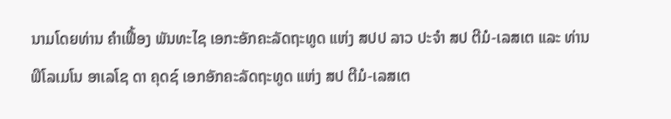ນາມໂດຍທ່ານ ຄໍາເຟື້ອງ ພັນທະໄຊ ເອກະອັກຄະລັດຖະທູດ ແຫ່ງ ສປປ ລາວ ປະຈໍາ ສປ ຕີມໍ-ເລສເຕ ແລະ ທ່ານ ຟິໂລເມໂນ ອາເລໂຊ ດາ ຄຸດຊ໌ ເອກອັກຄະລັດຖະທູດ ແຫ່ງ ສປ ຕີມໍ-ເລສເຕ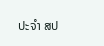ປະຈໍາ ສປ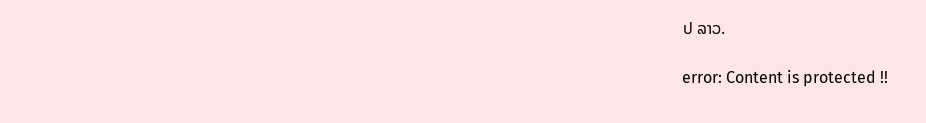ປ ລາວ.

error: Content is protected !!